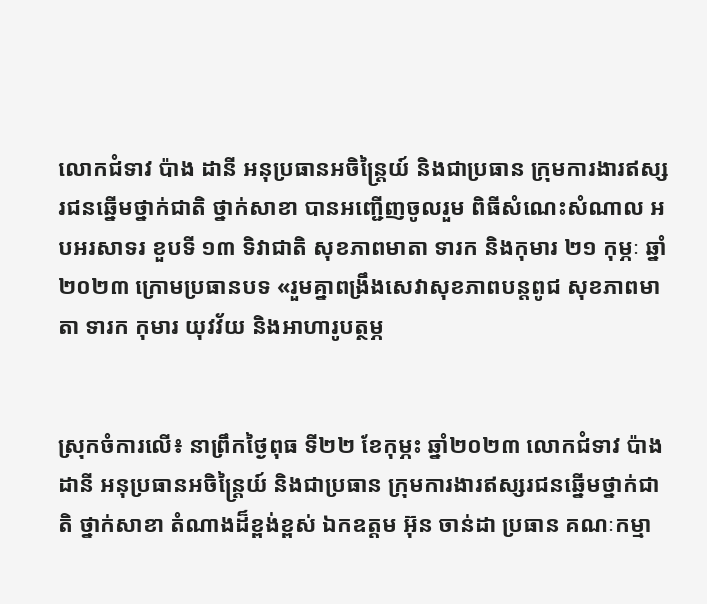លោកជំទាវ ប៉ាង ដានី អនុប្រធានអចិន្ត្រៃយ៍ និងជាប្រធាន ក្រុមការងារឥស្សរជនឆ្នើមថ្នាក់ជាតិ ថ្នាក់សាខា បានអញ្ជើញចូលរួម ពិធីសំណេះសំណាល អបអរសាទរ ខួបទី ១៣ ទិវាជាតិ សុខភាពមាតា ទារក និងកុមារ ២១ កុម្ភៈ ឆ្នាំ២០២៣ ក្រោមប្រធានបទ «រួមគ្នាពង្រឹងសេវាសុខភាពបន្តពូជ សុខភាពមាតា ទារក កុមារ យុវវ័យ និងអាហារូបត្ថម្ភ


ស្រុកចំការលើ៖ នាព្រឹកថ្ងៃពុធ ទី២២ ខែកុម្ភះ ឆ្នាំ២០២៣ លោកជំទាវ ប៉ាង ដានី អនុប្រធានអចិន្ត្រៃយ៍ និងជាប្រធាន ក្រុមការងារឥស្សរជនឆ្នើមថ្នាក់ជាតិ ថ្នាក់សាខា តំណាងដ៏ខ្ពង់ខ្ពស់ ឯកឧត្តម អ៊ុន ចាន់ដា ប្រធាន គណៈកម្មា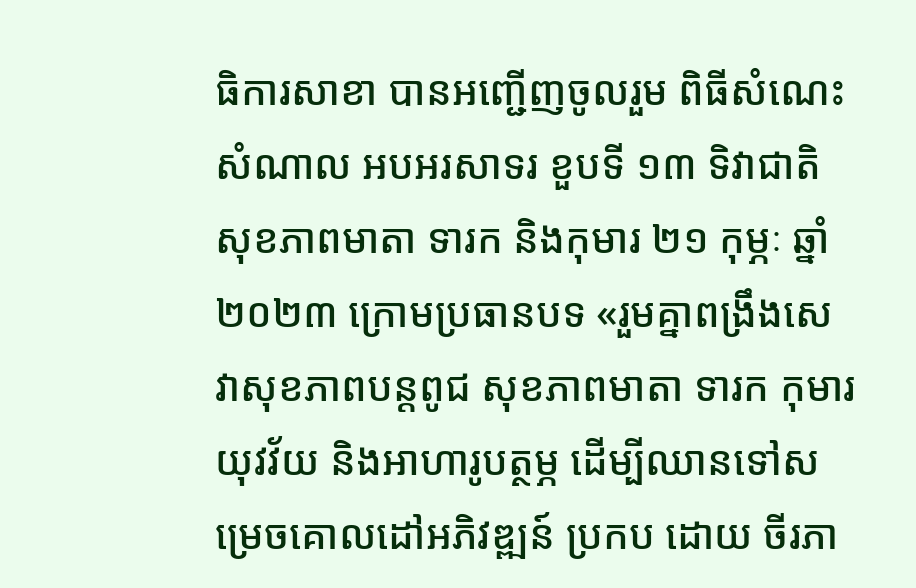ធិការសាខា បានអញ្ជើញចូលរួម ពិធីសំណេះសំណាល អបអរសាទរ ខួបទី ១៣ ទិវាជាតិ សុខភាពមាតា ទារក និងកុមារ ២១ កុម្ភៈ ឆ្នាំ២០២៣ ក្រោមប្រធានបទ «រួមគ្នាពង្រឹងសេវាសុខភាពបន្តពូជ សុខភាពមាតា ទារក កុមារ យុវវ័យ និងអាហារូបត្ថម្ភ ដើម្បីឈានទៅសម្រេចគោលដៅអភិវឌ្ឍន៍ ប្រកប ដោយ ចីរភា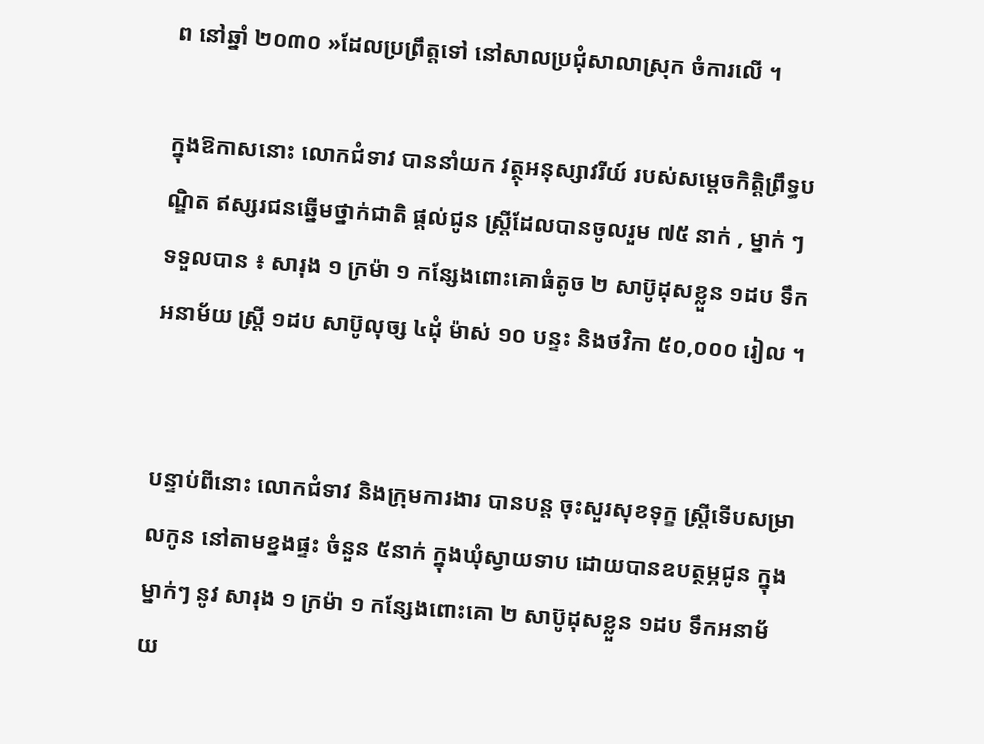ព នៅឆ្នាំ ២០៣០ »ដែលប្រព្រឹត្តទៅ នៅសាលប្រជុំសាលាស្រុក ចំការលើ ។

ក្នុងឱកាសនោះ លោកជំទាវ បាននាំយក វត្ថុអនុស្សាវរីយ៍ របស់សម្តេចកិត្តិព្រឹទ្ធបណ្ឌិត ឥស្សរជនឆ្នើមថ្នាក់ជាតិ ផ្តល់ជូន ស្រ្តីដែលបានចូលរួម ៧៥ នាក់ , ម្នាក់ ៗ ទទួលបាន ៖ សារុង ១ ក្រម៉ា ១ កន្សែងពោះគោធំតូច ២ សាប៊ូដុសខ្លួន ១ដប ទឹក អនាម័យ ស្ត្រី ១ដប សាប៊ូលុច្ស ៤ដុំ ម៉ាស់ ១០ បន្ទះ និងថវិកា ៥០,០០០ រៀល ។


បន្ទាប់ពីនោះ លោកជំទាវ និងក្រុមការងារ បានបន្ត ចុះសួរសុខទុក្ខ ស្ត្រីទើបសម្រាលកូន នៅតាមខ្នងផ្ទះ ចំនួន ៥នាក់ ក្នុងឃុំស្វាយទាប ដោយបានឧបត្ថម្ភជូន ក្នុងម្នាក់ៗ នូវ សារុង ១ ក្រម៉ា ១ កន្សែងពោះគោ ២ សាប៊ូដុសខ្លួន ១ដប ទឹកអនាម័យ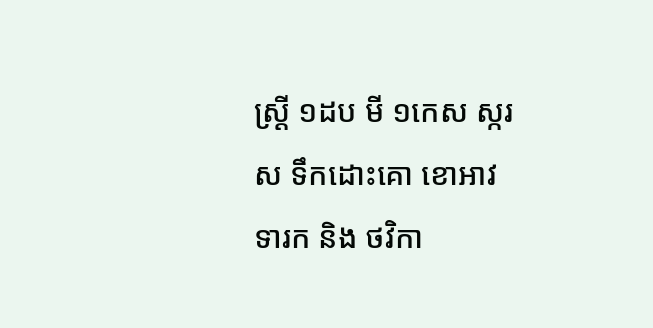ស្ត្រី ១ដប មី ១កេស ស្ករស ទឹកដោះគោ ខោអាវទារក និង ថវិកា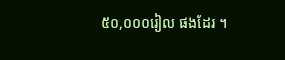៥០,០០០រៀល ផងដែរ ។